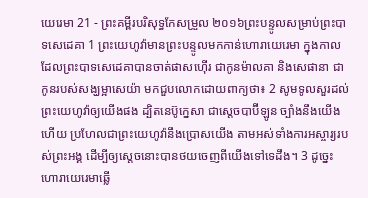យេរេមា 21 - ព្រះគម្ពីរបរិសុទ្ធកែសម្រួល ២០១៦ព្រះបន្ទូលសម្រាប់ព្រះបាទសេដេគា 1 ព្រះយេហូវ៉ាមានព្រះបន្ទូលមកកាន់ហោរាយេរេមា ក្នុងកាលដែលព្រះបាទសេដេគាបានចាត់ផាសហ៊ើរ ជាកូនម៉ាលគា និងសេផានា ជាកូនរបស់សង្ឃម្អាសេយ៉ា មកជួបលោកដោយពាក្យថា៖ 2 សូមទូលសួរដល់ព្រះយេហូវ៉ាឲ្យយើងផង ដ្បិតនេប៊ូក្នេសា ជាស្តេចបាប៊ីឡូន ច្បាំងនឹងយើងហើយ ប្រហែលជាព្រះយេហូវ៉ានឹងប្រោសយើង តាមអស់ទាំងការអស្ចារ្យរបស់ព្រះអង្គ ដើម្បីឲ្យស្តេចនោះបានថយចេញពីយើងទៅទេដឹង។ 3 ដូច្នេះ ហោរាយេរេមាឆ្លើ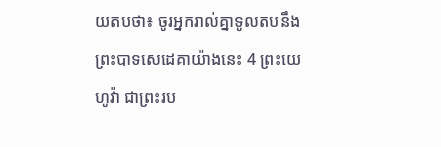យតបថា៖ ចូរអ្នករាល់គ្នាទូលតបនឹងព្រះបាទសេដេគាយ៉ាងនេះ 4 ព្រះយេហូវ៉ា ជាព្រះរប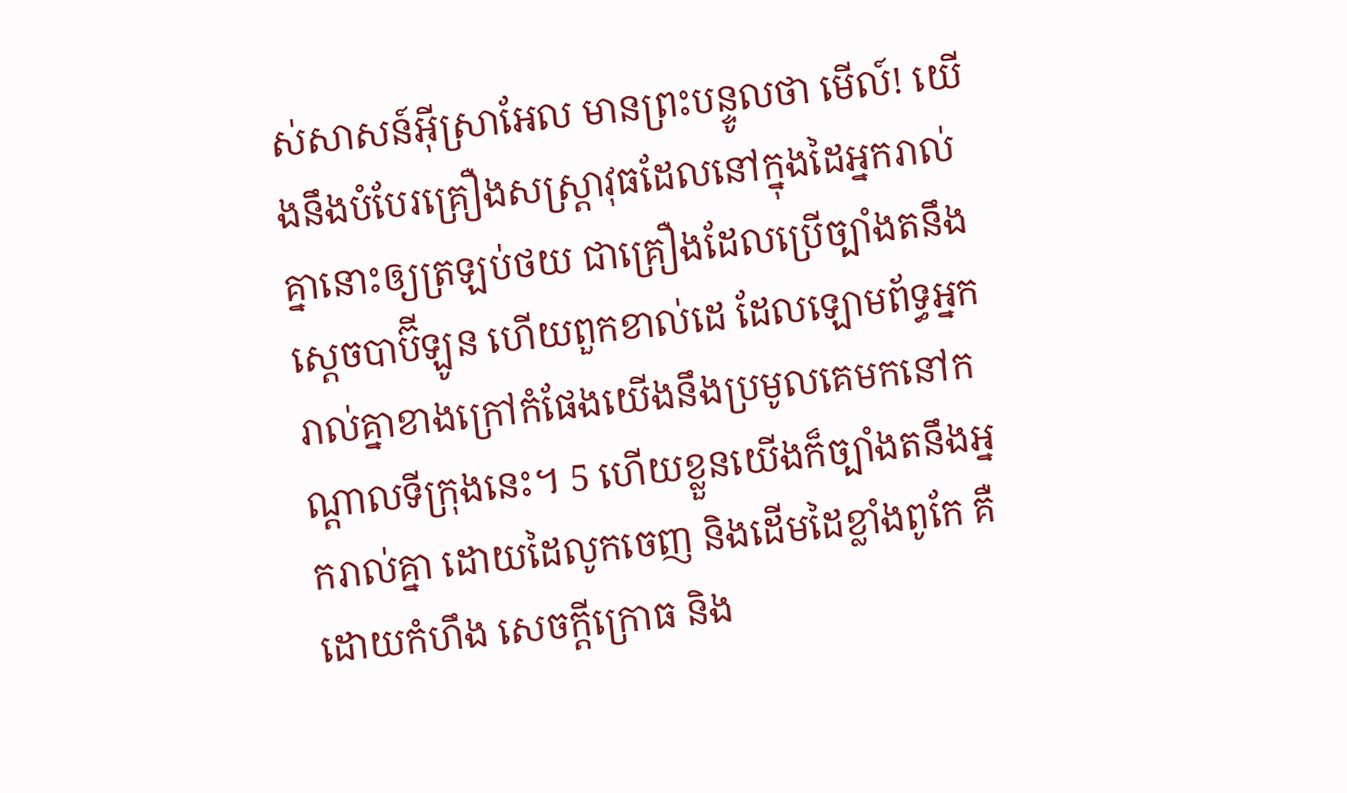ស់សាសន៍អ៊ីស្រាអែល មានព្រះបន្ទូលថា មើល៍! យើងនឹងបំបែរគ្រឿងសស្ត្រាវុធដែលនៅក្នុងដៃអ្នករាល់គ្នានោះឲ្យត្រឡប់ថយ ជាគ្រឿងដែលប្រើច្បាំងតនឹងស្តេចបាប៊ីឡូន ហើយពួកខាល់ដេ ដែលឡោមព័ទ្ធអ្នករាល់គ្នាខាងក្រៅកំផែងយើងនឹងប្រមូលគេមកនៅកណ្ដាលទីក្រុងនេះ។ 5 ហើយខ្លួនយើងក៏ច្បាំងតនឹងអ្នករាល់គ្នា ដោយដៃលូកចេញ និងដើមដៃខ្លាំងពូកែ គឺដោយកំហឹង សេចក្ដីក្រោធ និង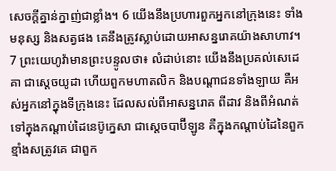សេចក្ដីគ្នាន់ក្នាញ់ជាខ្លាំង។ 6 យើងនឹងប្រហារពួកអ្នកនៅក្រុងនេះ ទាំងមនុស្ស និងសត្វផង គេនឹងត្រូវស្លាប់ដោយអាសន្នរោគយ៉ាងសាហាវ។ 7 ព្រះយេហូវ៉ាមានព្រះបន្ទូលថា៖ លំដាប់នោះ យើងនឹងប្រគល់សេដេគា ជាស្តេចយូដា ហើយពួកមហាតលិក និងបណ្ដាជនទាំងឡាយ គឺអស់អ្នកនៅក្នុងទីក្រុងនេះ ដែលសល់ពីអាសន្នរោគ ពីដាវ និងពីអំណត់ ទៅក្នុងកណ្ដាប់ដៃនេប៊ូក្នេសា ជាស្តេចបាប៊ីឡូន គឺក្នុងកណ្ដាប់ដៃនៃពួកខ្មាំងសត្រូវគេ ជាពួក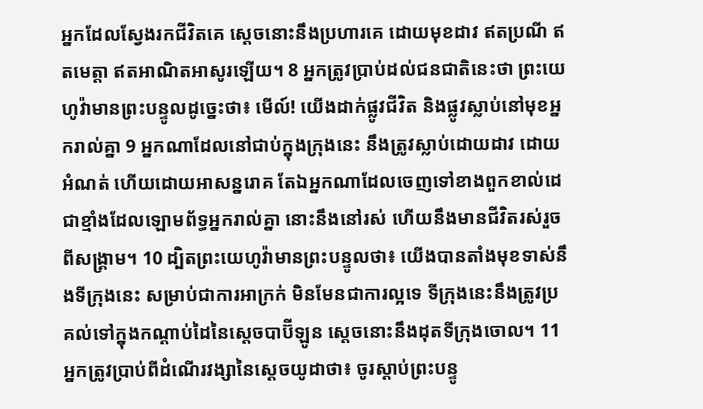អ្នកដែលស្វែងរកជីវិតគេ ស្តេចនោះនឹងប្រហារគេ ដោយមុខដាវ ឥតប្រណី ឥតមេត្តា ឥតអាណិតអាសូរឡើយ។ 8 អ្នកត្រូវប្រាប់ដល់ជនជាតិនេះថា ព្រះយេហូវ៉ាមានព្រះបន្ទូលដូច្នេះថា៖ មើល៍! យើងដាក់ផ្លូវជីវិត និងផ្លូវស្លាប់នៅមុខអ្នករាល់គ្នា 9 អ្នកណាដែលនៅជាប់ក្នុងក្រុងនេះ នឹងត្រូវស្លាប់ដោយដាវ ដោយអំណត់ ហើយដោយអាសន្នរោគ តែឯអ្នកណាដែលចេញទៅខាងពួកខាល់ដេ ជាខ្មាំងដែលឡោមព័ទ្ធអ្នករាល់គ្នា នោះនឹងនៅរស់ ហើយនឹងមានជីវិតរស់រួចពីសង្គ្រាម។ 10 ដ្បិតព្រះយេហូវ៉ាមានព្រះបន្ទូលថា៖ យើងបានតាំងមុខទាស់នឹងទីក្រុងនេះ សម្រាប់ជាការអាក្រក់ មិនមែនជាការល្អទេ ទីក្រុងនេះនឹងត្រូវប្រគល់ទៅក្នុងកណ្ដាប់ដៃនៃស្តេចបាប៊ីឡូន ស្តេចនោះនឹងដុតទីក្រុងចោល។ 11 អ្នកត្រូវប្រាប់ពីដំណើរវង្សានៃស្តេចយូដាថា៖ ចូរស្តាប់ព្រះបន្ទូ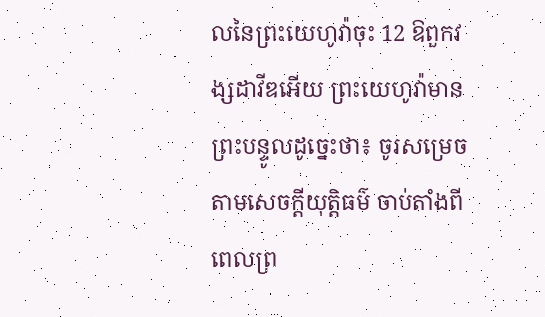លនៃព្រះយេហូវ៉ាចុះ 12 ឱពួកវង្សដាវីឌអើយ ព្រះយេហូវ៉ាមានព្រះបន្ទូលដូច្នេះថា៖ ចូរសម្រេចតាមសេចក្ដីយុត្តិធម៌ ចាប់តាំងពីពេលព្រ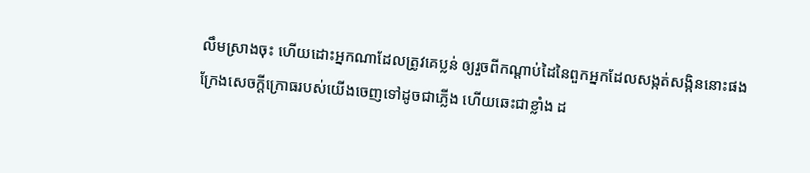លឹមស្រាងចុះ ហើយដោះអ្នកណាដែលត្រូវគេប្លន់ ឲ្យរួចពីកណ្ដាប់ដៃនៃពួកអ្នកដែលសង្កត់សង្កិននោះផង ក្រែងសេចក្ដីក្រោធរបស់យើងចេញទៅដូចជាភ្លើង ហើយឆេះជាខ្លាំង ដ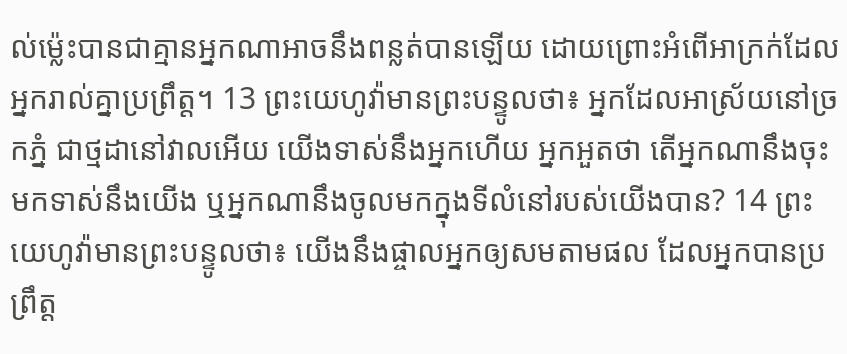ល់ម៉្លេះបានជាគ្មានអ្នកណាអាចនឹងពន្លត់បានឡើយ ដោយព្រោះអំពើអាក្រក់ដែលអ្នករាល់គ្នាប្រព្រឹត្ត។ 13 ព្រះយេហូវ៉ាមានព្រះបន្ទូលថា៖ អ្នកដែលអាស្រ័យនៅច្រកភ្នំ ជាថ្មដានៅវាលអើយ យើងទាស់នឹងអ្នកហើយ អ្នកអួតថា តើអ្នកណានឹងចុះមកទាស់នឹងយើង ឬអ្នកណានឹងចូលមកក្នុងទីលំនៅរបស់យើងបាន? 14 ព្រះយេហូវ៉ាមានព្រះបន្ទូលថា៖ យើងនឹងផ្ចាលអ្នកឲ្យសមតាមផល ដែលអ្នកបានប្រព្រឹត្ត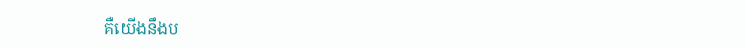គឺយើងនឹងប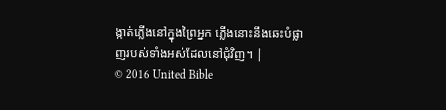ង្កាត់ភ្លើងនៅក្នុងព្រៃអ្នក ភ្លើងនោះនឹងឆេះបំផ្លាញរបស់ទាំងអស់ដែលនៅជុំវិញ។ |
© 2016 United Bible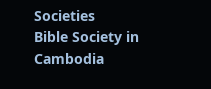Societies
Bible Society in Cambodia